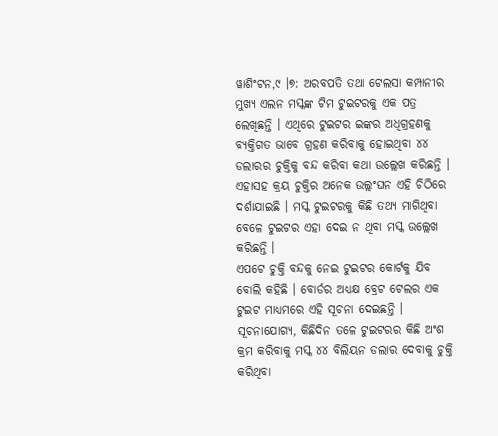ୱାଶିଂଟନ,୯ ।୭: ଅରବପତି ତଥା ଟେଲସା କମ୍ପାନୀର ମୁଖ୍ୟ ଏଲନ ମସ୍କଙ୍କ ଟିମ ଟୁଇଟରକୁ ଏକ ପତ୍ର ଲେଖିଛନ୍ତି । ଏଥିରେ ଟୁଇଟର ଇଙ୍କର ଅଧିଗ୍ରହଣକୁ ବ୍ୟକ୍ତିଗତ ଭାବେ ଗ୍ରହଣ କରିବାକୁ ହୋଇଥିବା ୪୪ ଡଲାରର ଚୁକ୍ତିକୁ ବନ୍ଦ କରିବା କଥା ଉଲ୍ଲେଖ କରିଛନ୍ତି । ଏହାସହ କ୍ରୟ ଚୁକ୍ତିର ଅନେକ ଉଲ୍ଲଂଘନ ଏହି ଚିଠିରେ ଦର୍ଶାଯାଇଛି । ମସ୍କ ଟୁଇଟରକୁ କିଛି ତଥ୍ୟ ମାଗିଥିବା ବେଳେ ଟୁଇଟର ଏହା ଦେଇ ନ ଥିବା ମସ୍କ ଉଲ୍ଲେଖ କରିଛନ୍ତି ।
ଏପଟେ ଚୁକ୍ତି ବନ୍ଦକୁ ନେଇ ଟୁଇଟର କୋର୍ଟକୁ ଯିବ ବୋଲି କହିଛି । ବୋର୍ଡର ଅଧ୍ୟକ୍ଷ ବ୍ରେଟ ଟେଲର ଏକ ଟୁଇଟ ମାଧ୍ୟମରେ ଏହି ସୂଚନା ଦେଇଛନ୍ତି । ସୂଚନାଯୋଗ୍ୟ, କିଛିଦିନ ତଳେ ଟୁଇଟରର କିଛି ଅଂଶ କ୍ରମ କରିବାକୁ ମସ୍କ ୪୪ ବିଲିୟନ ଡଲାର ଦେବାକୁ ଚୁକ୍ତି କରିଥିବା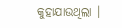କୁହାଯାଉଥିଲା ।